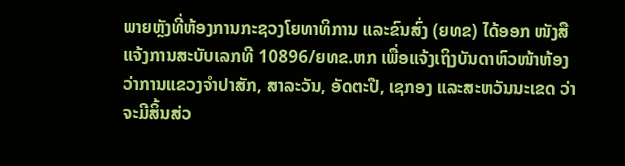ພາຍຫຼັງທີ່ຫ້ອງການກະຊວງໂຍທາທິການ ແລະຂົນສົ່ງ (ຍທຂ) ໄດ້ອອກ ໜັງສືແຈ້ງການສະບັບເລກທີ 10896/ຍທຂ.ຫກ ເພື່ອແຈ້ງເຖິງບັນດາຫົວໜ້າຫ້ອງ ວ່າການແຂວງຈຳປາສັກ, ສາລະວັນ, ອັດຕະປື, ເຊກອງ ແລະສະຫວັນນະເຂດ ວ່າຈະມີສິ້ນສ່ວ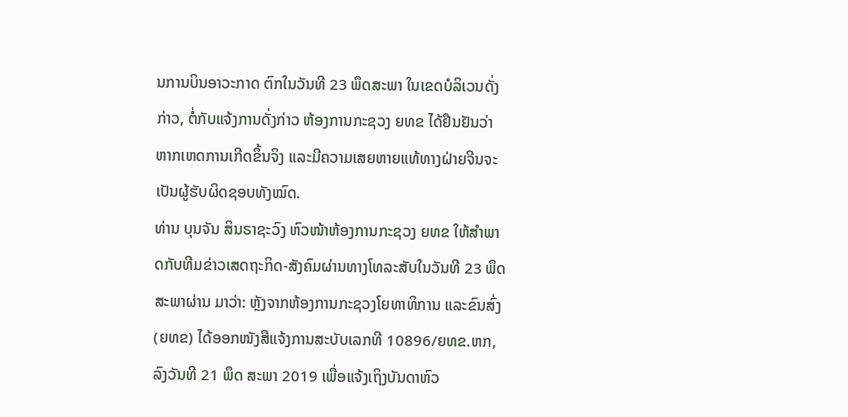ນການບິນອາວະກາດ ຕົກໃນວັນທີ 23 ພຶດສະພາ ໃນເຂດບໍລິເວນດັ່ງກ່າວ, ຕໍ່ກັບແຈ້ງການດັ່ງກ່າວ ຫ້ອງການກະຊວງ ຍທຂ ໄດ້ຢືນຢັນວ່າຫາກເຫດການເກີດຂຶ້ນຈິງ ແລະມີຄວາມເສຍຫາຍແທ້ທາງຝ່າຍຈີນຈະເປັນຜູ້ຮັບຜິດຊອບທັງໝົດ.
ທ່ານ ບຸນຈັນ ສິນຣາຊະວົງ ຫົວໜ້າຫ້ອງການກະຊວງ ຍທຂ ໃຫ້ສຳພາດກັບທີມຂ່າວເສດຖະກິດ-ສັງຄົມຜ່ານທາງໂທລະສັບໃນວັນທີ 23 ພຶດສະພາຜ່ານ ມາວ່າ: ຫຼັງຈາກຫ້ອງການກະຊວງໂຍທາທິການ ແລະຂົນສົ່ງ (ຍທຂ) ໄດ້ອອກໜັງສືແຈ້ງການສະບັບເລກທີ 10896/ຍທຂ.ຫກ, ລົງວັນທີ 21 ພຶດ ສະພາ 2019 ເພື່ອແຈ້ງເຖິງບັນດາຫົວ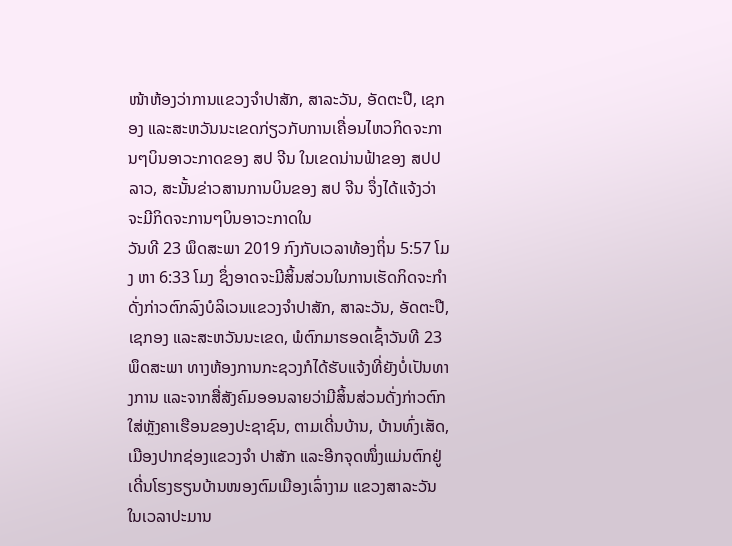ໜ້າຫ້ອງວ່າການແຂວງຈຳປາສັກ, ສາລະວັນ, ອັດຕະປື, ເຊກອງ ແລະສະຫວັນນະເຂດກ່ຽວກັບການເຄື່ອນໄຫວກິດຈະການໆບິນອາວະກາດຂອງ ສປ ຈີນ ໃນເຂດນ່ານຟ້າຂອງ ສປປ ລາວ, ສະນັ້ນຂ່າວສານການບິນຂອງ ສປ ຈີນ ຈຶ່ງໄດ້ແຈ້ງວ່າຈະມີກິດຈະການໆບິນອາວະກາດໃນ
ວັນທີ 23 ພຶດສະພາ 2019 ກົງກັບເວລາທ້ອງຖິ່ນ 5:57 ໂມງ ຫາ 6:33 ໂມງ ຊຶ່ງອາດຈະມີສິ້ນສ່ວນໃນການເຮັດກິດຈະກຳດັ່ງກ່າວຕົກລົງບໍລິເວນແຂວງຈຳປາສັກ, ສາລະວັນ, ອັດຕະປື, ເຊກອງ ແລະສະຫວັນນະເຂດ, ພໍຕົກມາຮອດເຊົ້າວັນທີ 23 ພຶດສະພາ ທາງຫ້ອງການກະຊວງກໍໄດ້ຮັບແຈ້ງທີ່ຍັງບໍ່ເປັນທາງການ ແລະຈາກສື່ສັງຄົມອອນລາຍວ່າມີສິ້ນສ່ວນດັ່ງກ່າວຕົກໃສ່ຫຼັງຄາເຮືອນຂອງປະຊາຊົນ, ຕາມເດີ່ນບ້ານ, ບ້ານທົ່ງເສັດ, ເມືອງປາກຊ່ອງແຂວງຈຳ ປາສັກ ແລະອີກຈຸດໜຶ່ງແມ່ນຕົກຢູ່ເດີ່ນໂຮງຮຽນບ້ານໜອງຕົມເມືອງເລົ່າງາມ ແຂວງສາລະວັນໃນເວລາປະມານ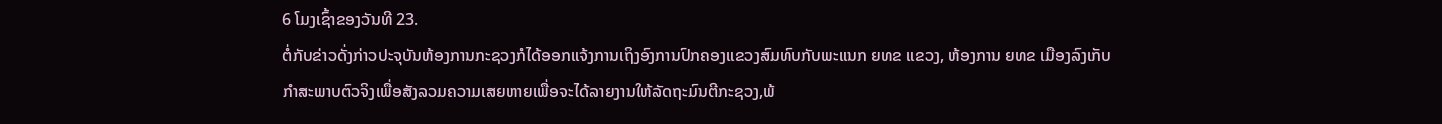6 ໂມງເຊົ້າຂອງວັນທີ 23.
ຕໍ່ກັບຂ່າວດັ່ງກ່າວປະຈຸບັນຫ້ອງການກະຊວງກໍໄດ້ອອກແຈ້ງການເຖິງອົງການປົກຄອງແຂວງສົມທົບກັບພະແນກ ຍທຂ ແຂວງ, ຫ້ອງການ ຍທຂ ເມືອງລົງເກັບກຳສະພາບຕົວຈິງເພື່ອສັງລວມຄວາມເສຍຫາຍເພື່ອຈະໄດ້ລາຍງານໃຫ້ລັດຖະມົນຕີກະຊວງ,ພ້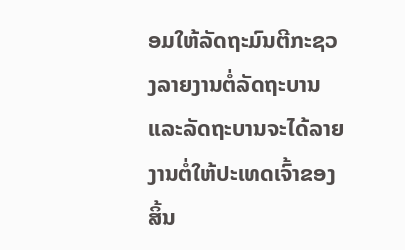ອມໃຫ້ລັດຖະມົນຕີກະຊວງລາຍງານຕໍ່ລັດຖະບານ ແລະລັດຖະບານຈະໄດ້ລາຍງານຕໍ່ໃຫ້ປະເທດເຈົ້າຂອງສິ້ນ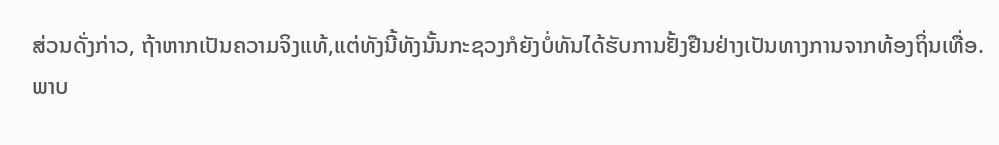ສ່ວນດັ່ງກ່າວ, ຖ້າຫາກເປັນຄວາມຈິງແທ້,ແຕ່ທັງນີ້ທັງນັ້ນກະຊວງກໍຍັງບໍ່ທັນໄດ້ຮັບການຢັ້ງຢືນຢ່າງເປັນທາງການຈາກທ້ອງຖິ່ນເທື່ອ.
ພາບ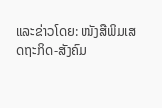ແລະຂ່າວໂດຍ: ໜັງສືພິມເສດຖະກິດ-ສັງຄົມ